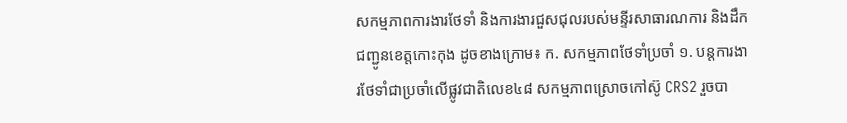សកម្មភាពការងារថែទាំ និងការងារជួសជុលរបស់មន្ទីរសាធារណការ និងដឹកជញ្ជូនខេត្តកោះកុង ដូចខាងក្រោម៖ ក. សកម្មភាពថែទាំប្រចាំ ១. បន្តការងារថែទាំជាប្រចាំលើផ្លូវជាតិលេខ៤៨ សកម្មភាពស្រោចកៅស៊ូ CRS2 រួចបា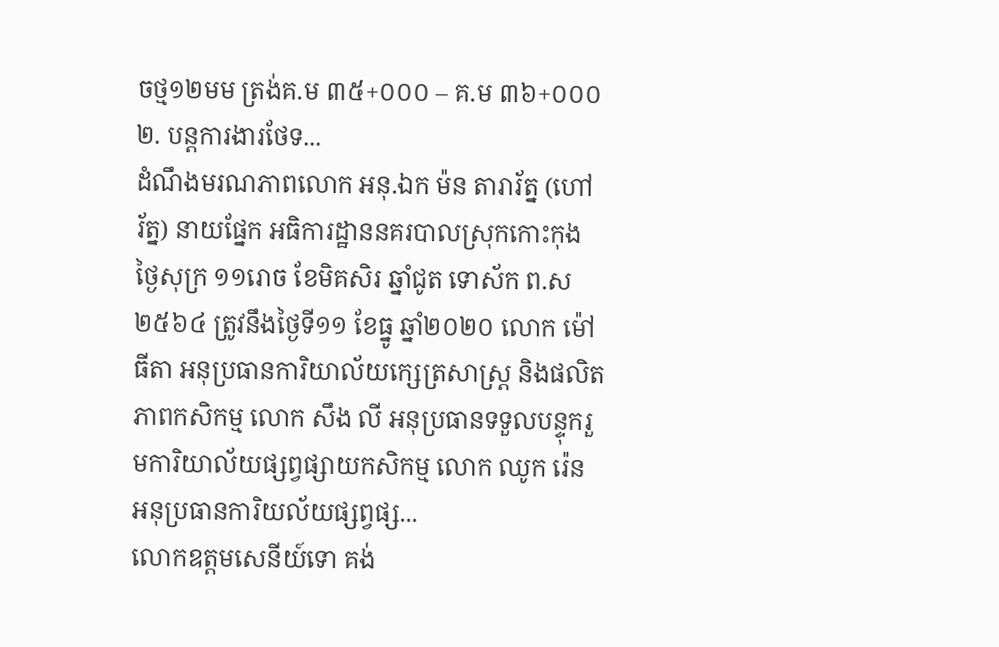ចថ្ម១២មម ត្រង់គ.ម ៣៥+០០០ – គ.ម ៣៦+០០០ ២. បន្តការងារថែទ...
ដំណឹងមរណភាពលោក អនុ.ឯក ម៉ន តារារ័ត្ន (ហៅ រ័ត្ន) នាយផ្នែក អធិការដ្ឋាននគរបាលស្រុកកោះកុង
ថ្ងៃសុក្រ ១១រោច ខែមិគសិរ ឆ្នាំជូត ទោស័ក ព.ស ២៥៦៤ ត្រូវនឹងថ្ងៃទី១១ ខែធ្នូ ឆ្នាំ២០២០ លោក ម៉ៅ ធីតា អនុប្រធានការិយាល័យក្សេត្រសាស្រ្ត និងផលិតភាពកសិកម្ម លោក សឹង លី អនុប្រធានទទួលបន្ទុករួមការិយាល័យផ្សព្វផ្សាយកសិកម្ម លោក ឈូក រ៉េន អនុប្រធានការិយល័យផ្សព្វផ្ស...
លោកឧត្តមសេនីយ៍ទោ គង់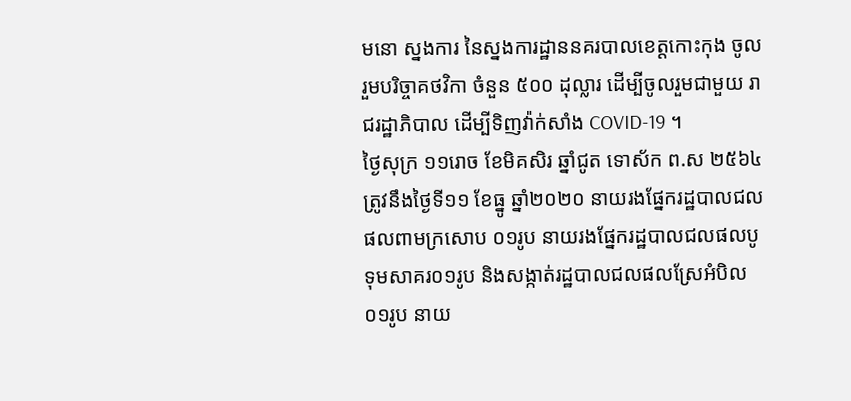មនោ ស្នងការ នៃស្នងការដ្ឋាននគរបាលខេត្តកោះកុង ចូលរួមបរិច្ចាគថវិកា ចំនួន ៥០០ ដុល្លារ ដើម្បីចូលរួមជាមួយ រាជរដ្ឋាភិបាល ដើម្បីទិញវ៉ាក់សាំង COVID-19 ។
ថ្ងៃសុក្រ ១១រោច ខែមិគសិរ ឆ្នាំជូត ទោស័ក ព.ស ២៥៦៤ ត្រូវនឹងថ្ងៃទី១១ ខែធ្នូ ឆ្នាំ២០២០ នាយរងផ្នែករដ្ឋបាលជលផលពាមក្រសោប ០១រូប នាយរងផ្នែករដ្ឋបាលជលផលបូទុមសាគរ០១រូប និងសង្កាត់រដ្ឋបាលជលផលស្រែអំបិល ០១រូប នាយ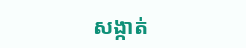សង្កាត់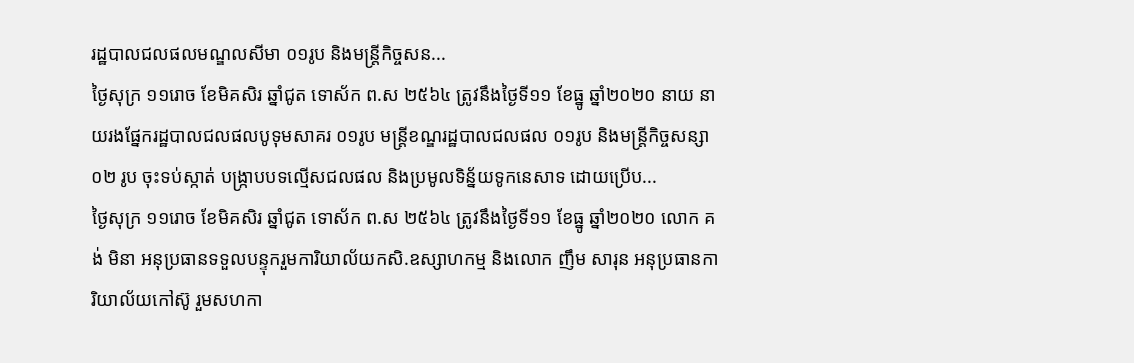រដ្ឋបាលជលផលមណ្ឌលសីមា ០១រូប និងមន្ត្រីកិច្ចសន...
ថ្ងៃសុក្រ ១១រោច ខែមិគសិរ ឆ្នាំជូត ទោស័ក ព.ស ២៥៦៤ ត្រូវនឹងថ្ងៃទី១១ ខែធ្នូ ឆ្នាំ២០២០ នាយ នាយរងផ្នែករដ្ឋបាលជលផលបូទុមសាគរ ០១រូប មន្ត្រីខណ្ឌរដ្ឋបាលជលផល ០១រូប និងមន្ត្រីកិច្ចសន្សា ០២ រូប ចុះទប់ស្កាត់ បង្ក្រាបបទល្មើសជលផល និងប្រមូលទិន្ន័យទូកនេសាទ ដោយប្រើប...
ថ្ងៃសុក្រ ១១រោច ខែមិគសិរ ឆ្នាំជូត ទោស័ក ព.ស ២៥៦៤ ត្រូវនឹងថ្ងៃទី១១ ខែធ្នូ ឆ្នាំ២០២០ លោក គង់ មិនា អនុប្រធានទទួលបន្ទុករួមការិយាល័យកសិ.ឧស្សាហកម្ម និងលោក ញឹម សារុន អនុប្រធានការិយាល័យកៅស៊ូ រួមសហកា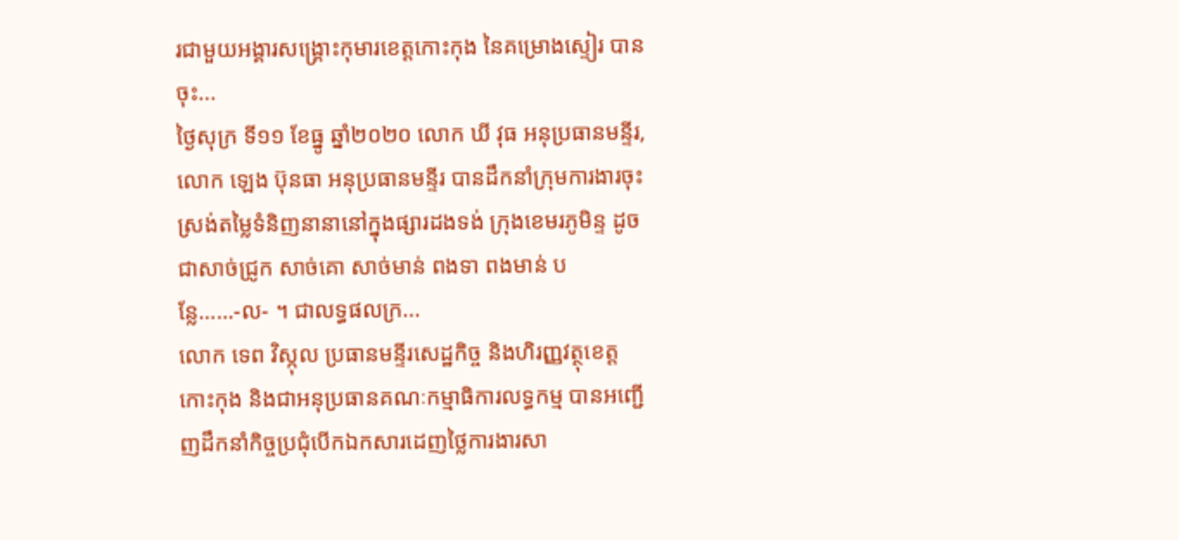រជាមួយអង្គារសង្គ្រោះកុមារខេត្តកោះកុង នៃគម្រោងស្ទៀរ បានចុះ...
ថ្ងៃសុក្រ ទី១១ ខែធ្នូ ឆ្នាំ២០២០ លោក ឃី វុធ អនុប្រធានមន្ទីរ, លោក ឡេង ប៊ុនធា អនុប្រធានមន្ទីរ បានដឹកនាំក្រុមការងារចុះស្រង់តម្លៃទំនិញនានានៅក្នុងផ្សារដងទង់ ក្រុងខេមរភូមិន្ទ ដូចជាសាច់ជ្រូក សាច់គោ សាច់មាន់ ពងទា ពងមាន់ បន្លែ……-ល- ។ ជាលទ្ធផលក្រ...
លោក ទេព វិស្កុល ប្រធានមន្ទីរសេដ្ឋកិច្ច និងហិរញ្ញវត្ថុខេត្តកោះកុង និងជាអនុប្រធានគណៈកម្មាធិការលទ្ធកម្ម បានអញ្ជើញដឹកនាំកិច្ចប្រជុំបើកឯកសារដេញថ្លៃការងារសា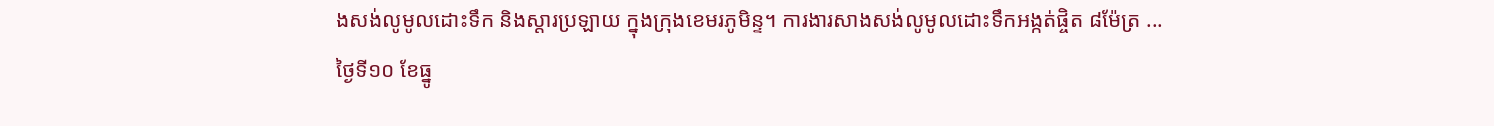ងសង់លូមូលដោះទឹក និងស្តារប្រឡាយ ក្នុងក្រុងខេមរភូមិន្ទ។ ការងារសាងសង់លូមូលដោះទឹកអង្កត់ផ្ចិត ៨ម៉ែត្រ ...
ថ្ងៃទី១០ ខែធ្នូ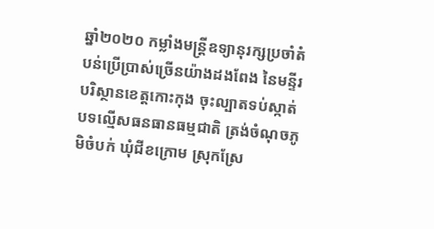ឆ្នាំ២០២០ កម្លាំងមន្រ្តីឧទ្យានុរក្សប្រចាំតំបន់ប្រើប្រាស់ច្រើនយ៉ាងដងពែង នៃមន្ទីរបរិស្ថានខេត្តកោះកុង ចុះល្បាតទប់ស្កាត់បទល្មើសធនធានធម្មជាតិ ត្រង់ចំណុចភូមិចំបក់ ឃុំជីខក្រោម ស្រុកស្រែ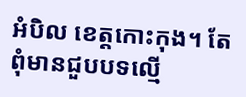អំបិល ខេត្តកោះកុង។ តែពុំមានជួបបទល្មើ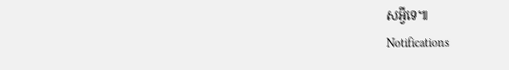សអ្វីទេ៕
Notifications